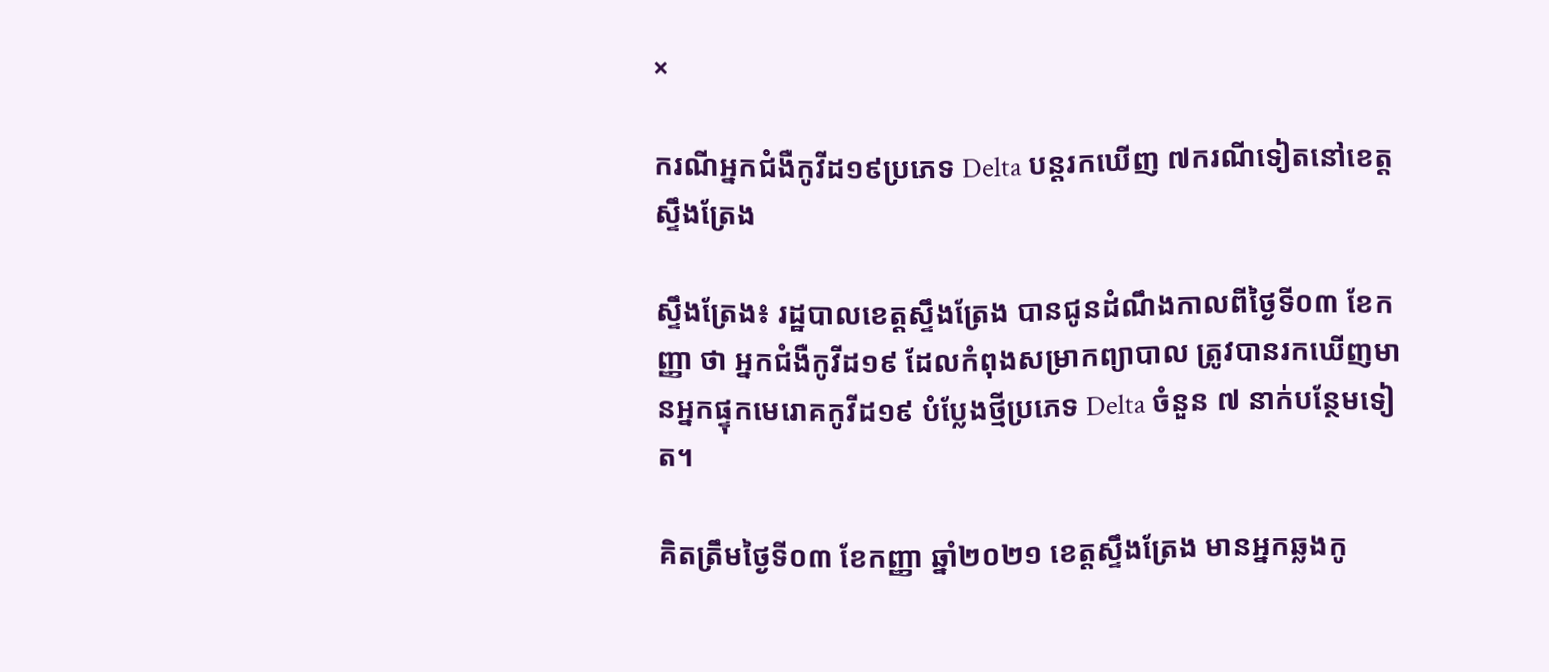×

ករណីអ្នកជំងឺកូវីដ១៩ប្រភេទ Delta បន្តរកឃើញ ៧ករណីទៀតនៅខេត្តស្ទឹងត្រែង

ស្ទឹងត្រែង៖ រដ្ឋបាលខេត្តស្ទឹងត្រែង បានជូនដំណឹងកាលពីថ្ងៃទី០៣ ខែកញ្ញា ថា អ្នកជំងឺកូវីដ១៩ ដែលកំពុងសម្រាកព្យាបាល ត្រូវបានរកឃើញមានអ្នកផ្ទុកមេរោគកូវីដ១៩ បំប្លែងថ្មីប្រភេទ Delta ចំនួន ៧ នាក់បន្ថែមទៀត។

គិតត្រឹមថ្ងៃទី០៣ ខែកញ្ញា ឆ្នាំ២០២១ ខេត្តស្ទឹងត្រែង មានអ្នកឆ្លងកូ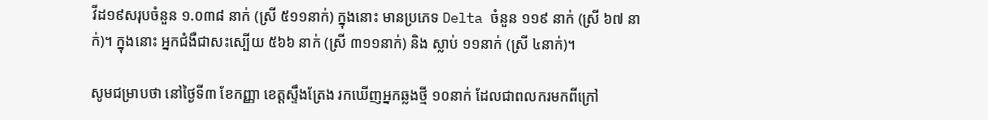វីដ១៩សរុបចំនួន ១.០៣៨ នាក់ (ស្រី ៥១១នាក់) ក្នុងនោះ មានប្រភេទ Delta ចំនួន ១១៩ នាក់ (ស្រី ៦៧ នាក់)។ ក្នុងនោះ អ្នកជំងឺជាសះស្បើយ ៥៦៦ នាក់ (ស្រី ៣១១នាក់) និង ស្លាប់ ១១នាក់ (ស្រី ៤នាក់)។

សូមជម្រាបថា នៅថ្ងៃទី៣ ខែកញ្ញា ខេត្តស្ទឹងត្រែង រកឃើញអ្នកឆ្លងថ្មី ១០នាក់ ដែលជាពលករមកពីក្រៅ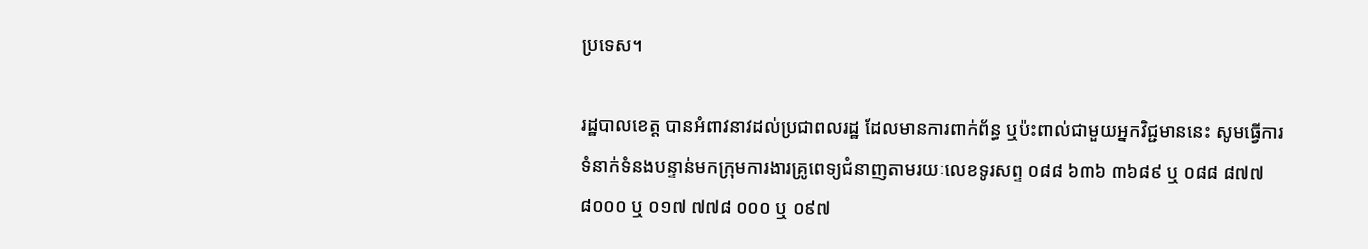ប្រទេស។

រដ្ឋបាលខេត្ត បានអំពាវនាវដល់ប្រជាពលរដ្ឋ ដែលមានការពាក់ព័ន្ធ ឬប៉ះពាល់ជាមួយអ្នកវិជ្ជមាននេះ សូមធ្វើការទំនាក់ទំនងបន្ទាន់មកក្រុមការងារគ្រូពេទ្យជំនាញតាមរយៈលេខទូរសព្ទ ០៨៨ ៦៣៦ ៣៦៨៩ ឬ ០៨៨ ៨៧៧ ៨០០០ ឬ ០១៧ ៧៧៨ ០០០ ឬ ០៩៧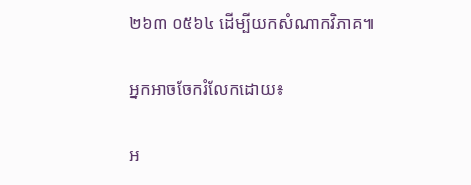២៦៣ ០៥៦៤ ដើម្បីយកសំណាកវិភាគ៕

អ្នកអាចចែករំលែកដោយ៖

អ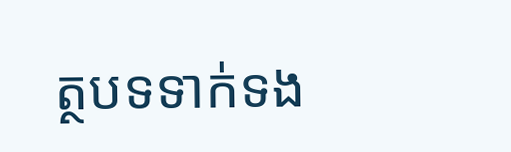ត្ថបទទាក់ទង